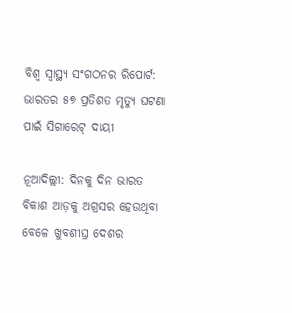ବିଶ୍ୱ ସ୍ୱାସ୍ଥ୍ୟ ସଂଗଠନର ରିପୋର୍ଟ: ଭାରତର ୫୭ ପ୍ରତିଶତ ମୃତ୍ୟୁ ଘଟଣା ପାଇଁ ସିଗାରେଟ୍ ଦାୟୀ

ନୂଆଦିଲ୍ଲୀ: ଦିନକୁ ଦିନ ଭାରତ ବିକାଶ ଆଡ଼କୁ ଅଗ୍ରସର ହେଉଥିବା ବେଳେ ଖୁବଶୀଘ୍ର ଦେଶର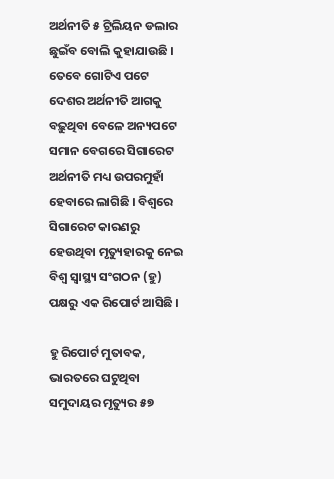ଅର୍ଥନୀତି ୫ ଟ୍ରିଲିୟନ ଡଲାର ଛୁଇଁବ ବୋଲି କୁହାଯାଉଛି । ତେବେ ଗୋଟିଏ ପଟେ ଦେଶର ଅର୍ଥନୀତି ଆଗକୁ ବଢ଼ୁଥିବା ବେଳେ ଅନ୍ୟପଟେ ସମାନ ବେଗରେ ସିଗାରେଟ ଅର୍ଥନୀତି ମଧ୍ୟ ଉପରମୁହାଁ ହେବାରେ ଲାଗିଛି । ବିଶ୍ୱରେ ସିଗାରେଟ କାରଣରୁ ହେଉଥିବା ମୃତ୍ୟୁହାରକୁ ନେଇ ବିଶ୍ୱ ସ୍ୱାସ୍ଥ୍ୟ ସଂଗଠନ (ହୁ) ପକ୍ଷରୁ ଏକ ରିପୋର୍ଟ ଆସିଛି ।

ହୁ ରିପୋର୍ଟ ମୁତାବକ, ଭାରତରେ ଘଟୁଥିବା ସମୁଦାୟର ମୃତ୍ୟୁର ୫୭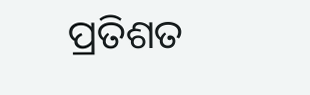ପ୍ରତିଶତ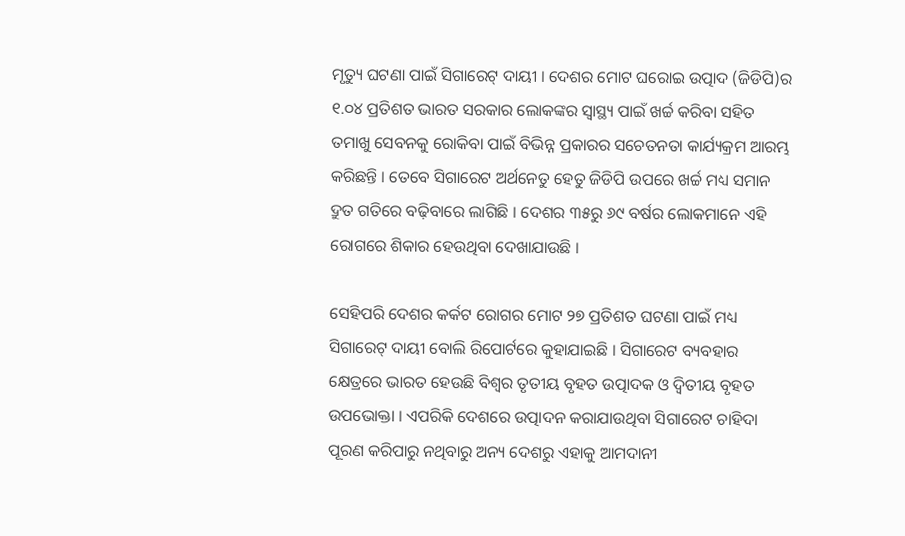ମୃତ୍ୟୁ ଘଟଣା ପାଇଁ ସିଗାରେଟ୍ ଦାୟୀ । ଦେଶର ମୋଟ ଘରୋଇ ଉତ୍ପାଦ (ଜିଡିପି)ର ୧.୦୪ ପ୍ରତିଶତ ଭାରତ ସରକାର ଲୋକଙ୍କର ସ୍ୱାସ୍ଥ୍ୟ ପାଇଁ ଖର୍ଚ୍ଚ କରିବା ସହିତ ତମାଖୁ ସେବନକୁ ରୋକିବା ପାଇଁ ବିଭିନ୍ନ ପ୍ରକାରର ସଚେତନତା କାର୍ଯ୍ୟକ୍ରମ ଆରମ୍ଭ କରିଛନ୍ତି । ତେବେ ସିଗାରେଟ ଅର୍ଥନେତୁ ହେତୁ ଜିଡିପି ଉପରେ ଖର୍ଚ୍ଚ ମଧ୍ୟ ସମାନ ଦ୍ରୁତ ଗତିରେ ବଢ଼ିବାରେ ଲାଗିଛି । ଦେଶର ୩୫ରୁ ୬୯ ବର୍ଷର ଲୋକମାନେ ଏହି ରୋଗରେ ଶିକାର ହେଉଥିବା ଦେଖାଯାଉଛି ।

ସେହିପରି ଦେଶର କର୍କଟ ରୋଗର ମୋଟ ୨୭ ପ୍ରତିଶତ ଘଟଣା ପାଇଁ ମଧ୍ୟ ସିଗାରେଟ୍ ଦାୟୀ ବୋଲି ରିପୋର୍ଟରେ କୁହାଯାଇଛି । ସିଗାରେଟ ବ୍ୟବହାର କ୍ଷେତ୍ରରେ ଭାରତ ହେଉଛି ବିଶ୍ୱର ତୃତୀୟ ବୃହତ ଉତ୍ପାଦକ ଓ ଦ୍ୱିତୀୟ ବୃହତ ଉପଭୋକ୍ତା । ଏପରିକି ଦେଶରେ ଉତ୍ପାଦନ କରାଯାଉଥିବା ସିଗାରେଟ ଚାହିଦା ପୂରଣ କରିପାରୁ ନଥିବାରୁ ଅନ୍ୟ ଦେଶରୁ ଏହାକୁ ଆମଦାନୀ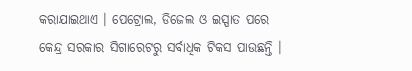କରାଯାଇଥାଏ । ପେଟ୍ରୋଲ, ଡିଜେଲ ଓ ଇସ୍ପାତ ପରେ କେନ୍ଦ୍ର ସରକାର ସିଗାରେଟରୁ ସର୍ବାଧିକ ଟିକସ ପାଉଛନ୍ତି ।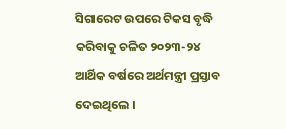ସିଗାରେଟ ଉପରେ ଟିକସ ବୃଦ୍ଧି କରିବାକୁ ଚଳିତ ୨୦୨୩-୨୪ ଆର୍ଥିକ ବର୍ଷରେ ଅର୍ଥମନ୍ତ୍ରୀ ପ୍ରସ୍ତାବ ଦେଇଥିଲେ ।